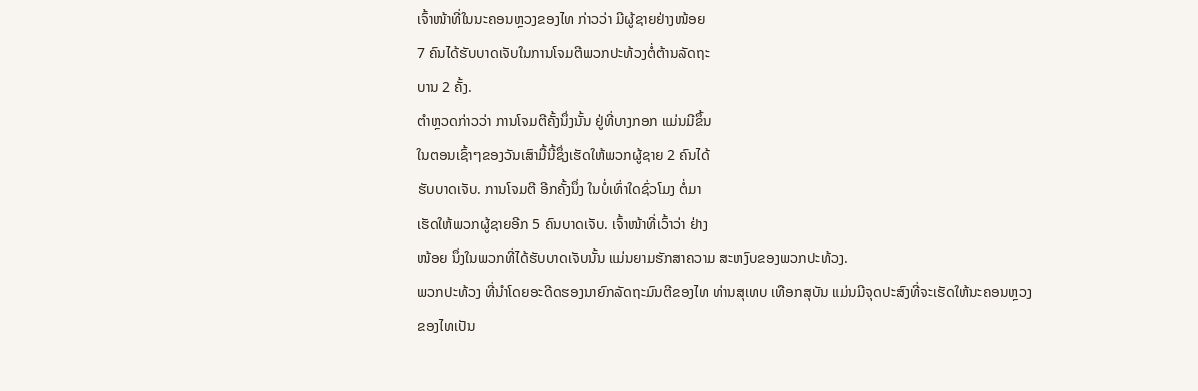ເຈົ້າໜ້າທີ່ໃນນະຄອນຫຼວງຂອງໄທ ກ່າວວ່າ ມີຜູ້ຊາຍຢ່າງໜ້ອຍ
7 ຄົນໄດ້ຮັບບາດເຈັບໃນການໂຈມຕີພວກປະທ້ວງຕໍ່ຕ້ານລັດຖະ
ບານ 2 ຄັ້ງ.
ຕຳຫຼວດກ່າວວ່າ ການໂຈມຕີຄັ້ງນຶ່ງນັ້ນ ຢູ່ທີ່ບາງກອກ ແມ່ນມີຂຶ້ນ
ໃນຕອນເຊົ້າໆຂອງວັນເສົາມື້ນີ້ຊຶ່ງເຮັດໃຫ້ພວກຜູ້ຊາຍ 2 ຄົນໄດ້
ຮັບບາດເຈັບ. ການໂຈມຕີ ອີກຄັ້ງນຶ່ງ ໃນບໍ່ເທົ່າໃດຊົ່ວໂມງ ຕໍ່ມາ
ເຮັດໃຫ້ພວກຜູ້ຊາຍອີກ 5 ຄົນບາດເຈັບ. ເຈົ້າໜ້າທີ່ເວົ້າວ່າ ຢ່າງ
ໜ້ອຍ ນຶ່ງໃນພວກທີ່ໄດ້ຮັບບາດເຈັບນັ້ນ ແມ່ນຍາມຮັກສາຄວາມ ສະຫງົບຂອງພວກປະທ້ວງ.
ພວກປະທ້ວງ ທີ່ນຳໂດຍອະດີດຮອງນາຍົກລັດຖະມົນຕີຂອງໄທ ທ່ານສຸເທບ ເທືອກສຸບັນ ແມ່ນມີຈຸດປະສົງທີ່ຈະເຮັດໃຫ້ນະຄອນຫຼວງຂອງໄທເປັນ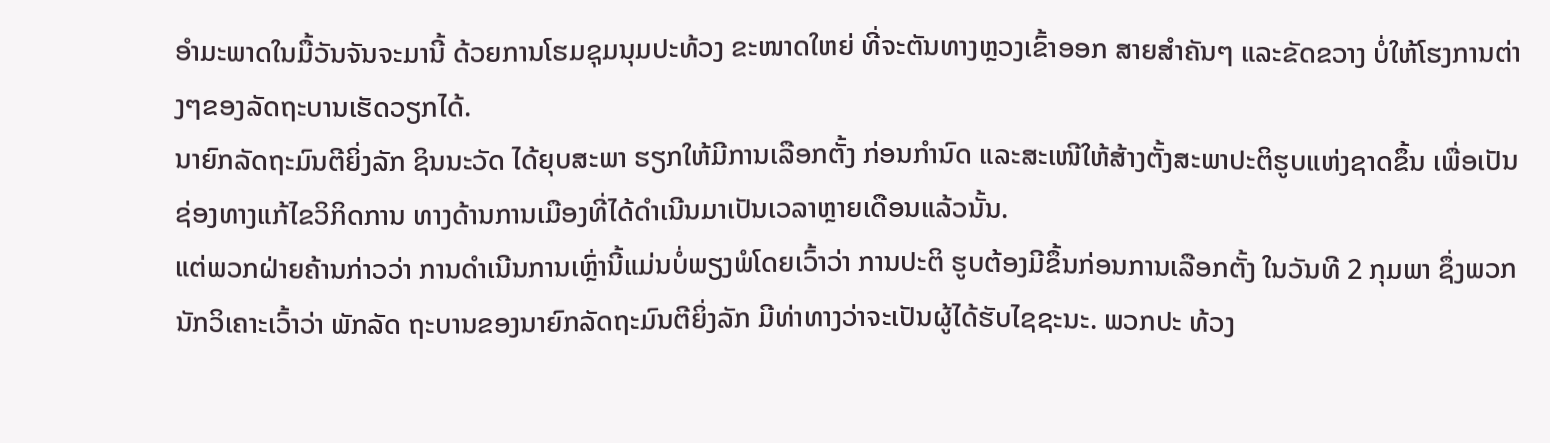ອຳມະພາດໃນມື້ວັນຈັນຈະມານີ້ ດ້ວຍການໂຮມຊຸມນຸມປະທ້ວງ ຂະໜາດໃຫຍ່ ທີ່ຈະຕັນທາງຫຼວງເຂົ້າອອກ ສາຍສຳຄັນໆ ແລະຂັດຂວາງ ບໍ່ໃຫ້ໂຮງການຕ່າງໆຂອງລັດຖະບານເຮັດວຽກໄດ້.
ນາຍົກລັດຖະມົນຕີຍິ່ງລັກ ຊິນນະວັດ ໄດ້ຍຸບສະພາ ຮຽກໃຫ້ມີການເລືອກຕັ້ງ ກ່ອນກຳນົດ ແລະສະເໜີໃຫ້ສ້າງຕັ້ງສະພາປະຕິຮູບແຫ່ງຊາດຂຶ້ນ ເພື່ອເປັນຊ່ອງທາງແກ້ໄຂວິກິດການ ທາງດ້ານການເມືອງທີ່ໄດ້ດຳເນີນມາເປັນເວລາຫຼາຍເດືອນແລ້ວນັ້ນ.
ແຕ່ພວກຝ່າຍຄ້ານກ່າວວ່າ ການດຳເນີນການເຫຼົ່ານີ້ແມ່ນບໍ່ພຽງພໍໂດຍເວົ້າວ່າ ການປະຕິ ຮູບຕ້ອງມີຂຶ້ນກ່ອນການເລືອກຕັ້ງ ໃນວັນທີ 2 ກຸມພາ ຊຶ່ງພວກນັກວິເຄາະເວົ້າວ່າ ພັກລັດ ຖະບານຂອງນາຍົກລັດຖະມົນຕີຍິ່ງລັກ ມີທ່າທາງວ່າຈະເປັນຜູ້ໄດ້ຮັບໄຊຊະນະ. ພວກປະ ທ້ວງ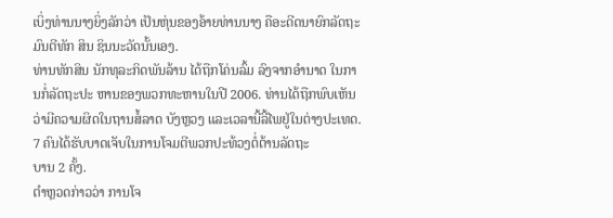ເບິ່ງທ່ານນາງຍິ່ງລັກວ່າ ເປັນຫຸ່ນຂອງອ້າຍທ່ານນາງ ຄືອະດີດນາຍົກລັດຖະມົນຕີທັກ ສິນ ຊິນນະວັດນັ້ນເອງ.
ທ່ານທັກສິນ ນັກທຸລະກິດພັນລ້ານ ໄດ້ຖືກໂຄ່ນລົ້ມ ລົງຈາກອຳນາດ ໃນການກໍ່ລັດຖະປະ ຫານຂອງພວກທະຫານໃນປີ 2006. ທ່ານໄດ້ຖືກພົບເຫັນວ່າມີຄວາມຜິດໃນຖານສໍ້ລາດ ບັງຫຼວງ ແລະເວລານີ້ລີ້ໄພຢູ່ໃນຕ່າງປະເທດ.
7 ຄົນໄດ້ຮັບບາດເຈັບໃນການໂຈມຕີພວກປະທ້ວງຕໍ່ຕ້ານລັດຖະ
ບານ 2 ຄັ້ງ.
ຕຳຫຼວດກ່າວວ່າ ການໂຈ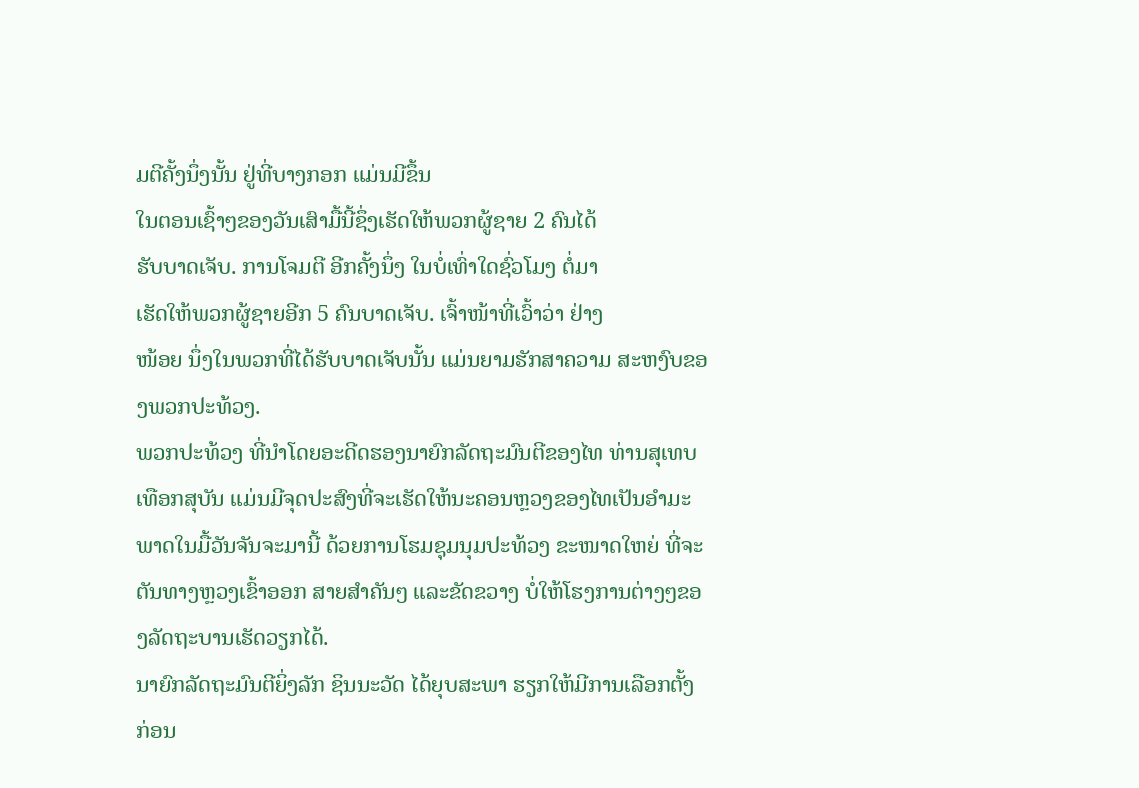ມຕີຄັ້ງນຶ່ງນັ້ນ ຢູ່ທີ່ບາງກອກ ແມ່ນມີຂຶ້ນ
ໃນຕອນເຊົ້າໆຂອງວັນເສົາມື້ນີ້ຊຶ່ງເຮັດໃຫ້ພວກຜູ້ຊາຍ 2 ຄົນໄດ້
ຮັບບາດເຈັບ. ການໂຈມຕີ ອີກຄັ້ງນຶ່ງ ໃນບໍ່ເທົ່າໃດຊົ່ວໂມງ ຕໍ່ມາ
ເຮັດໃຫ້ພວກຜູ້ຊາຍອີກ 5 ຄົນບາດເຈັບ. ເຈົ້າໜ້າທີ່ເວົ້າວ່າ ຢ່າງ
ໜ້ອຍ ນຶ່ງໃນພວກທີ່ໄດ້ຮັບບາດເຈັບນັ້ນ ແມ່ນຍາມຮັກສາຄວາມ ສະຫງົບຂອງພວກປະທ້ວງ.
ພວກປະທ້ວງ ທີ່ນຳໂດຍອະດີດຮອງນາຍົກລັດຖະມົນຕີຂອງໄທ ທ່ານສຸເທບ ເທືອກສຸບັນ ແມ່ນມີຈຸດປະສົງທີ່ຈະເຮັດໃຫ້ນະຄອນຫຼວງຂອງໄທເປັນອຳມະພາດໃນມື້ວັນຈັນຈະມານີ້ ດ້ວຍການໂຮມຊຸມນຸມປະທ້ວງ ຂະໜາດໃຫຍ່ ທີ່ຈະຕັນທາງຫຼວງເຂົ້າອອກ ສາຍສຳຄັນໆ ແລະຂັດຂວາງ ບໍ່ໃຫ້ໂຮງການຕ່າງໆຂອງລັດຖະບານເຮັດວຽກໄດ້.
ນາຍົກລັດຖະມົນຕີຍິ່ງລັກ ຊິນນະວັດ ໄດ້ຍຸບສະພາ ຮຽກໃຫ້ມີການເລືອກຕັ້ງ ກ່ອນ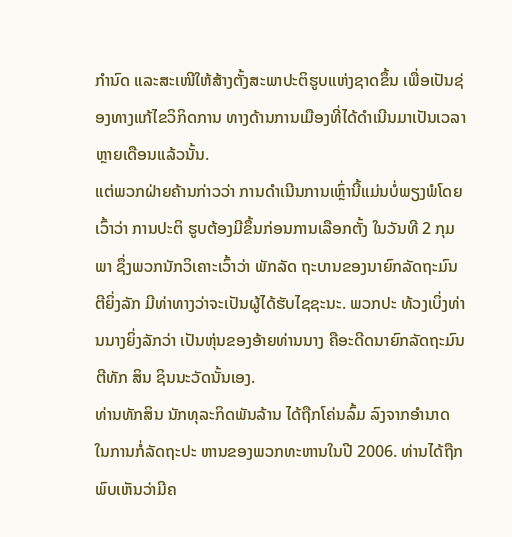ກຳນົດ ແລະສະເໜີໃຫ້ສ້າງຕັ້ງສະພາປະຕິຮູບແຫ່ງຊາດຂຶ້ນ ເພື່ອເປັນຊ່ອງທາງແກ້ໄຂວິກິດການ ທາງດ້ານການເມືອງທີ່ໄດ້ດຳເນີນມາເປັນເວລາຫຼາຍເດືອນແລ້ວນັ້ນ.
ແຕ່ພວກຝ່າຍຄ້ານກ່າວວ່າ ການດຳເນີນການເຫຼົ່ານີ້ແມ່ນບໍ່ພຽງພໍໂດຍເວົ້າວ່າ ການປະຕິ ຮູບຕ້ອງມີຂຶ້ນກ່ອນການເລືອກຕັ້ງ ໃນວັນທີ 2 ກຸມພາ ຊຶ່ງພວກນັກວິເຄາະເວົ້າວ່າ ພັກລັດ ຖະບານຂອງນາຍົກລັດຖະມົນຕີຍິ່ງລັກ ມີທ່າທາງວ່າຈະເປັນຜູ້ໄດ້ຮັບໄຊຊະນະ. ພວກປະ ທ້ວງເບິ່ງທ່ານນາງຍິ່ງລັກວ່າ ເປັນຫຸ່ນຂອງອ້າຍທ່ານນາງ ຄືອະດີດນາຍົກລັດຖະມົນຕີທັກ ສິນ ຊິນນະວັດນັ້ນເອງ.
ທ່ານທັກສິນ ນັກທຸລະກິດພັນລ້ານ ໄດ້ຖືກໂຄ່ນລົ້ມ ລົງຈາກອຳນາດ ໃນການກໍ່ລັດຖະປະ ຫານຂອງພວກທະຫານໃນປີ 2006. ທ່ານໄດ້ຖືກພົບເຫັນວ່າມີຄ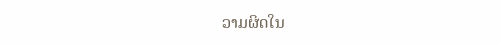ວາມຜິດໃນ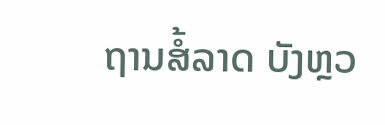ຖານສໍ້ລາດ ບັງຫຼວ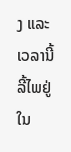ງ ແລະເວລານີ້ລີ້ໄພຢູ່ໃນ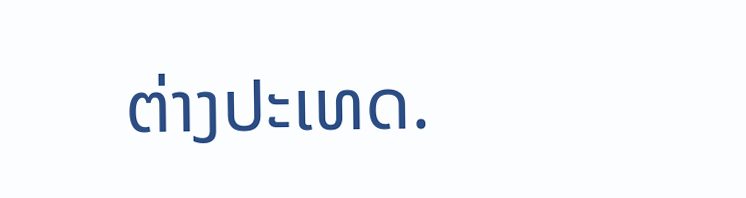ຕ່າງປະເທດ.